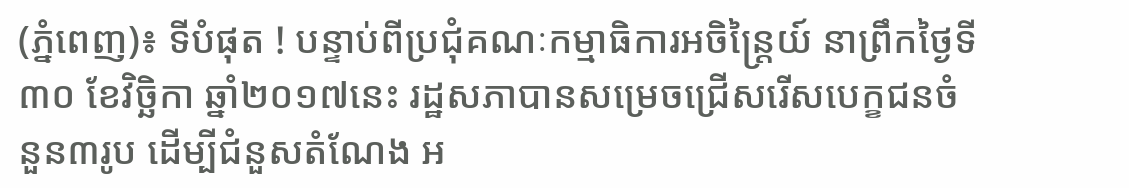(ភ្នំពេញ)៖ ទីបំផុត ! បន្ទាប់ពីប្រជុំគណៈកម្មាធិការអចិន្រ្តៃយ៍ នាព្រឹកថ្ងៃទី៣០ ខែវិច្ឆិកា ឆ្នាំ២០១៧នេះ រដ្ឋសភាបានសម្រេចជ្រើសរើសបេក្ខជនចំនួន៣រូប ដើម្បីជំនួសតំណែង អ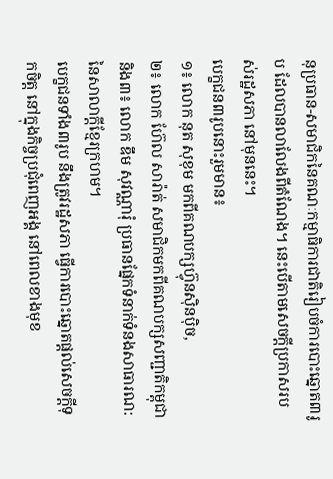នុប្រធាន-សមាជិកនៃគណៈកម្មាធិការជាតិរៀបចំការបោះឆ្នោត៣រូប ដែលបានលាលែងពីតំណែង។ នេះបើតាមសេចក្តីប្រកាសរបស់រដ្ឋសភា នៅមុននេះ។
បេក្ខជន៣រូបនោះរួមមាន៖
១៖ លោក នុត សុខុម មកពីគណបក្សហ៊្វុនស៊ិនប៉ិច,
២៖ លោក ហ៊ែល សារ៉ាត់ សមាជិកមកពីគណបក្សសញ្ជាតិកម្ពុជា
និង៣៖ លោក ឌឹម សុវណ្ណារុំ ប្រធានផ្នែកទំនាក់ទំនងសាធារណ: នៃសាលាក្តីខ្មែរក្រហម។
បេក្ខជនទាំង៣រូប នឹងត្រូវរដ្ឋសភា ធ្វើការបោះឆ្នោតផ្តល់សេចក្តីទុកចិត្ត នៅក្នុងកិច្ចប្រជុំពេញអង្គ នៅពេលខាងមុខ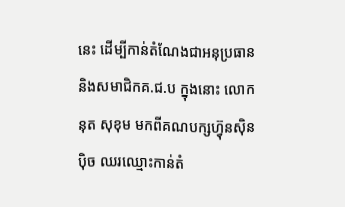នេះ ដើម្បីកាន់តំណែងជាអនុប្រធាន និងសមាជិកគ.ជ.ប ក្នុងនោះ លោក នុត សុខុម មកពីគណបក្សហ៊្វុនស៊ិនប៉ិច ឈរឈ្មោះកាន់តំ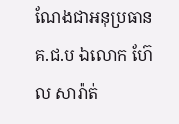ណែងជាអនុប្រធានគ.ជ.ប ឯលោក ហ៊ែល សារ៉ាត់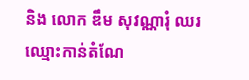និង លោក ឌឹម សុវណ្ណារុំ ឈរឈ្មោះកាន់តំណែ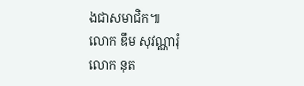ងជាសមាជិក៕
លោក ឌឹម សុវណ្ណារុំ
លោក នុត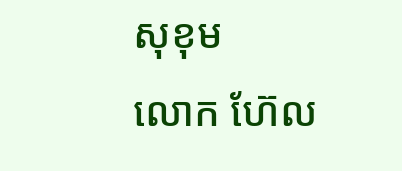សុខុម
លោក ហ៊ែល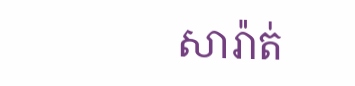សារ៉ាត់